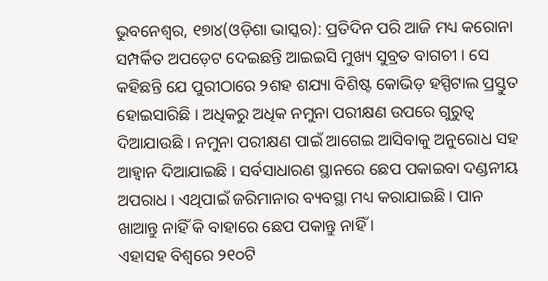ଭୁବନେଶ୍ୱର, ୧୭ା୪(ଓଡ଼ିଶା ଭାସ୍କର): ପ୍ରତିଦିନ ପରି ଆଜି ମଧ୍ୟ କରୋନା ସମ୍ପର୍କିତ ଅପଡ଼େଟ ଦେଇଛନ୍ତି ଆଇଇସି ମୁଖ୍ୟ ସୁବ୍ରତ ବାଗଚୀ । ସେ କହିଛନ୍ତି ଯେ ପୁରୀଠାରେ ୨ଶହ ଶଯ୍ୟା ବିଶିଷ୍ଟ କୋଭିଡ଼ ହସ୍ପିଟାଲ ପ୍ରସ୍ତୁତ ହୋଇସାରିଛି । ଅଧିକରୁ ଅଧିକ ନମୁନା ପରୀକ୍ଷଣ ଉପରେ ଗୁରୁତ୍ୱ ଦିଆଯାଉଛି । ନମୁନା ପରୀକ୍ଷଣ ପାଇଁ ଆଗେଇ ଆସିବାକୁ ଅନୁରୋଧ ସହ ଆହ୍ୱାନ ଦିଆଯାଇଛି । ସର୍ବସାଧାରଣ ସ୍ଥାନରେ ଛେପ ପକାଇବା ଦଣ୍ଡନୀୟ ଅପରାଧ । ଏଥିପାଇଁ ଜରିମାନାର ବ୍ୟବସ୍ଥା ମଧ୍ୟ କରାଯାଇଛି । ପାନ ଖାଆନ୍ତୁ ନାହିଁ କି ବାହାରେ ଛେପ ପକାନ୍ତୁ ନାହିଁ ।
ଏହାସହ ବିଶ୍ୱରେ ୨୧୦ଟି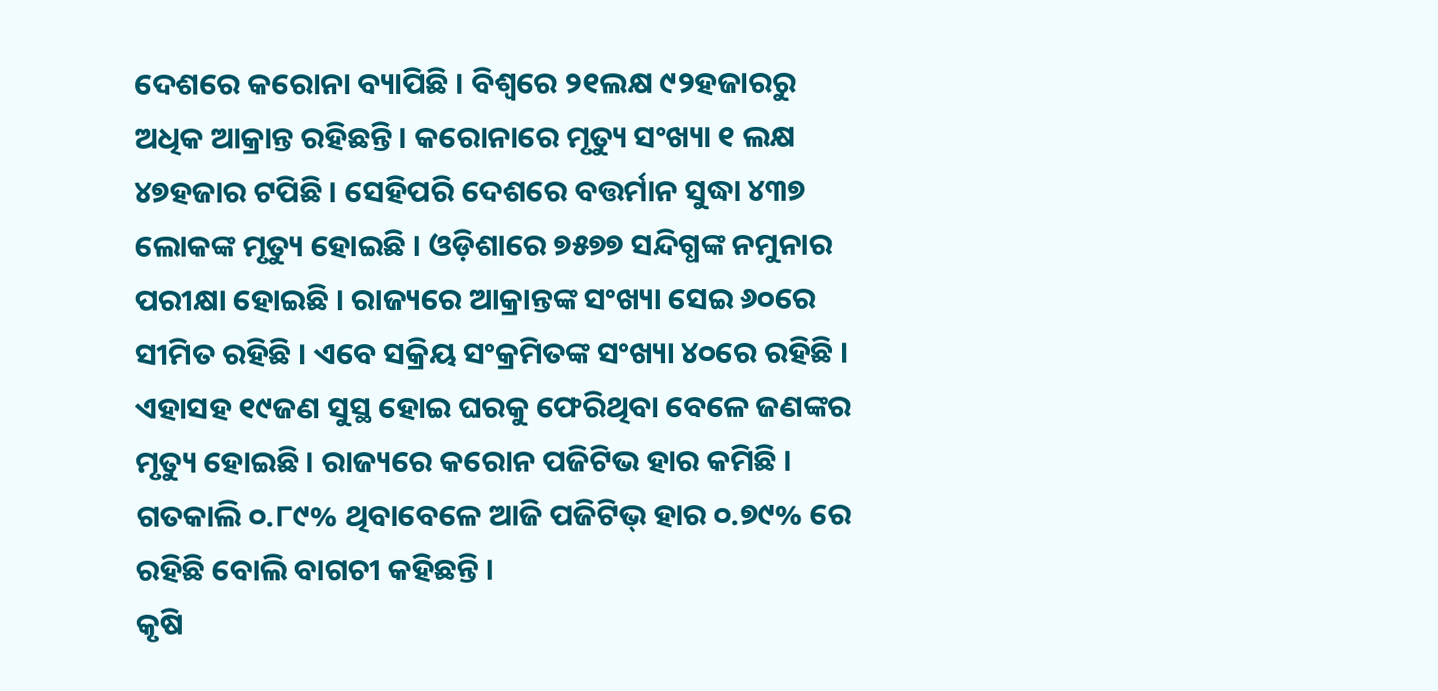ଦେଶରେ କରୋନା ବ୍ୟାପିଛି । ବିଶ୍ୱରେ ୨୧ଲକ୍ଷ ୯୨ହଜାରରୁ ଅଧିକ ଆକ୍ରାନ୍ତ ରହିଛନ୍ତି । କରୋନାରେ ମୃତ୍ୟୁ ସଂଖ୍ୟା ୧ ଲକ୍ଷ ୪୭ହଜାର ଟପିଛି । ସେହିପରି ଦେଶରେ ବତ୍ତର୍ମାନ ସୁଦ୍ଧା ୪୩୭ ଲୋକଙ୍କ ମୃତ୍ୟୁ ହୋଇଛି । ଓଡ଼ିଶାରେ ୭୫୭୭ ସନ୍ଦିଗ୍ଧଙ୍କ ନମୁନାର ପରୀକ୍ଷା ହୋଇଛି । ରାଜ୍ୟରେ ଆକ୍ରାନ୍ତଙ୍କ ସଂଖ୍ୟା ସେଇ ୬୦ରେ ସୀମିତ ରହିଛି । ଏବେ ସକ୍ରିୟ ସଂକ୍ରମିତଙ୍କ ସଂଖ୍ୟା ୪୦ରେ ରହିଛି । ଏହାସହ ୧୯ଜଣ ସୁସ୍ଥ ହୋଇ ଘରକୁ ଫେରିଥିବା ବେଳେ ଜଣଙ୍କର ମୃତ୍ୟୁ ହୋଇଛି । ରାଜ୍ୟରେ କରୋନ ପଜିଟିଭ ହାର କମିଛି । ଗତକାଲି ୦.୮୯% ଥିବାବେଳେ ଆଜି ପଜିଟିଭ୍ ହାର ୦.୭୯% ରେ ରହିଛି ବୋଲି ବାଗଚୀ କହିଛନ୍ତି ।
କୃଷି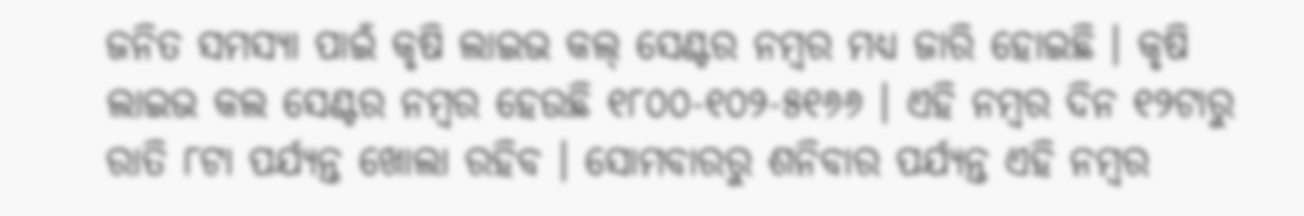ଜନିତ ସମସ୍ୟା ପାଇଁ କୃଷି ଲାଇଭ କଲ୍ ସେଣ୍ଟର ନମ୍ବର ମଧ୍ୟ ଜାରି ହୋଇଛି । କୃଷି ଲାଇଭ କଲ ସେଣ୍ଟର ନମ୍ବର ହେଉଛି ୧୮୦୦-୧୦୨-୫୧୬୬ । ଏହି ନମ୍ବର ଦିନ ୧୨ଟାରୁ ରାତି ୮ଟା ପର୍ଯ୍ୟନ୍ତ ଖୋଲା ରହିବ । ସୋମବାରରୁ ଶନିବାର ପର୍ଯ୍ୟନ୍ତ ଏହି ନମ୍ବର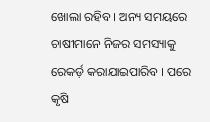ଖୋଲା ରହିବ । ଅନ୍ୟ ସମୟରେ ଚାଷୀମାନେ ନିଜର ସମସ୍ୟାକୁ ରେକର୍ଡ଼ କରାଯାଇପାରିବ । ପରେ କୃଷି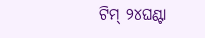ଟିମ୍ ୨୪ଘଣ୍ଟା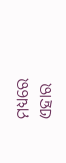ମଧ୍ୟରେ ଏହାର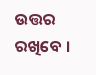ଉତ୍ତର ରଖିବେ ।